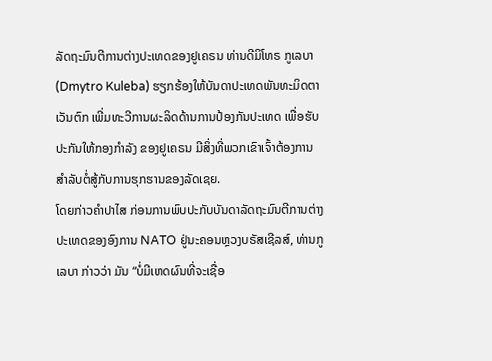ລັດຖະມົນຕີການຕ່າງປະເທດຂອງຢູເຄຣນ ທ່ານດີມິໂທຣ ກູເລບາ (Dmytro Kuleba) ຮຽກຮ້ອງໃຫ້ບັນດາປະເທດພັນທະມິດຕາເວັນຕົກ ເພີ່ມທະວີການຜະລິດດ້ານການປ້ອງກັນປະເທດ ເພື່ອຮັບປະກັນໃຫ້ກອງກຳລັງ ຂອງຢູເຄຣນ ມີສິ່ງທີ່ພວກເຂົາເຈົ້າຕ້ອງການ ສໍາລັບຕໍ່ສູ້ກັບການຮຸກຮານຂອງລັດເຊຍ.
ໂດຍກ່າວຄໍາປາໄສ ກ່ອນການພົບປະກັບບັນດາລັດຖະມົນຕີການຕ່າງປະເທດຂອງອົງການ NATO ຢູ່ນະຄອນຫຼວງບຣັສເຊີລສ໌, ທ່ານກູເລບາ ກ່າວວ່າ ມັນ “ບໍ່ມີເຫດຜົນທີ່ຈະເຊື່ອ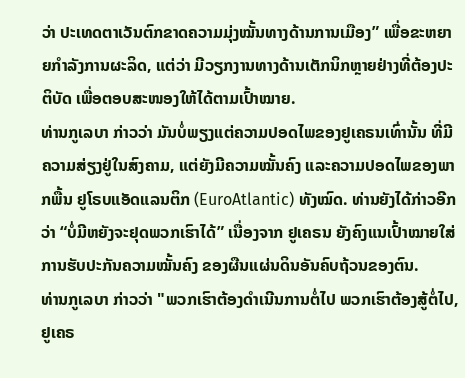ວ່າ ປະເທດຕາເວັນຕົກຂາດຄວາມມຸ່ງໝັ້ນທາງດ້ານການເມືອງ” ເພື່ອຂະຫຍາຍກຳລັງການຜະລິດ, ແຕ່ວ່າ ມີວຽກງານທາງດ້ານເຕັກນິກຫຼາຍຢ່າງທີ່ຕ້ອງປະຕິບັດ ເພື່ອຕອບສະໜອງໃຫ້ໄດ້ຕາມເປົ້າໝາຍ.
ທ່ານກູເລບາ ກ່າວວ່າ ມັນບໍ່ພຽງແຕ່ຄວາມປອດໄພຂອງຢູເຄຣນເທົ່ານັ້ນ ທີ່ມີຄວາມສ່ຽງຢູ່ໃນສົງຄາມ, ແຕ່ຍັງມີຄວາມໝັ້ນຄົງ ແລະຄວາມປອດໄພຂອງພາກພື້ນ ຢູໂຣບແອັດແລນຕິກ (EuroAtlantic) ທັງໝົດ. ທ່ານຍັງໄດ້ກ່າວອີກວ່າ “ບໍ່ມີຫຍັງຈະຢຸດພວກເຮົາໄດ້” ເນື່ອງຈາກ ຢູເຄຣນ ຍັງຄົງແນເປົ້າໝາຍໃສ່ການຮັບປະກັນຄວາມໝັ້ນຄົງ ຂອງຜືນແຜ່ນດິນອັນຄົບຖ້ວນຂອງຕົນ.
ທ່ານກູເລບາ ກ່າວວ່າ "ພວກເຮົາຕ້ອງດໍາເນີນການຕໍ່ໄປ ພວກເຮົາຕ້ອງສູ້ຕໍ່ໄປ, ຢູເຄຣ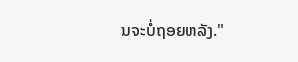ນຈະບໍ່ຖອຍຫລັງ."